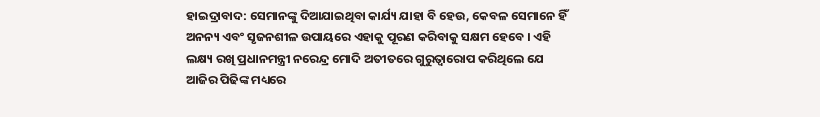ହାଇଦ୍ରାବାଦ: ସେମାନଙ୍କୁ ଦିଆଯାଇଥିବା କାର୍ଯ୍ୟ ଯାହା ବି ହେଉ, କେବଳ ସେମାନେ ହିଁ ଅନନ୍ୟ ଏବଂ ସୃଜନଶୀଳ ଉପାୟରେ ଏହାକୁ ପୂରଣ କରିବାକୁ ସକ୍ଷମ ହେବେ । ଏହି ଲକ୍ଷ୍ୟ ରଖି ପ୍ରଧାନମନ୍ତ୍ରୀ ନରେନ୍ଦ୍ର ମୋଦି ଅତୀତରେ ଗୁରୁତ୍ବାରୋପ କରିଥିଲେ ଯେ ଆଜିର ପିଢିଙ୍କ ମଧ୍ୟରେ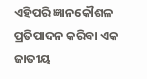ଏହିପରି ଜ୍ଞାନକୌଶଳ ପ୍ରତିପାଦନ କରିବା ଏକ ଜାତୀୟ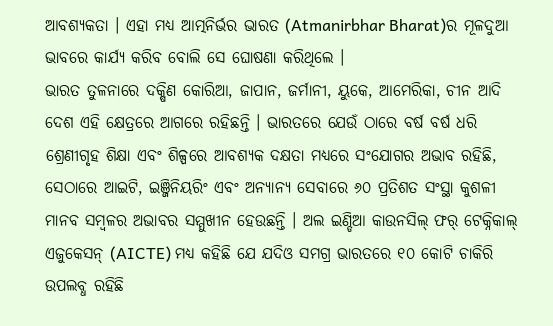ଆବଶ୍ୟକତା । ଏହା ମଧ୍ୟ ଆତ୍ମନିର୍ଭର ଭାରତ (Atmanirbhar Bharat)ର ମୂଳଦୁଆ ଭାବରେ କାର୍ଯ୍ୟ କରିବ ବୋଲି ସେ ଘୋଷଣା କରିଥିଲେ ।
ଭାରତ ତୁଳନାରେ ଦକ୍ଷିଣ କୋରିଆ, ଜାପାନ, ଜର୍ମାନୀ, ୟୁକେ, ଆମେରିକା, ଚୀନ ଆଦି ଦେଶ ଏହି କ୍ଷେତ୍ରରେ ଆଗରେ ରହିଛନ୍ତି । ଭାରତରେ ଯେଉଁ ଠାରେ ବର୍ଷ ବର୍ଷ ଧରି ଶ୍ରେଣୀଗୃହ ଶିକ୍ଷା ଏବଂ ଶିଳ୍ପରେ ଆବଶ୍ୟକ ଦକ୍ଷତା ମଧ୍ୟରେ ସଂଯୋଗର ଅଭାବ ରହିଛି, ସେଠାରେ ଆଇଟି, ଇଞ୍ଜିନିୟରିଂ ଏବଂ ଅନ୍ୟାନ୍ୟ ସେବାରେ ୬୦ ପ୍ରତିଶତ ସଂସ୍ଥା କୁଶଳୀ ମାନବ ସମ୍ବଳର ଅଭାବର ସମ୍ମୁଖୀନ ହେଉଛନ୍ତି । ଅଲ ଇଣ୍ଡିଆ କାଉନସିଲ୍ ଫର୍ ଟେକ୍ନିକାଲ୍ ଏଜୁକେସନ୍ (AICTE) ମଧ୍ୟ କହିଛି ଯେ ଯଦିଓ ସମଗ୍ର ଭାରତରେ ୧୦ କୋଟି ଚାକିରି ଉପଲବ୍ଧ ରହିଛି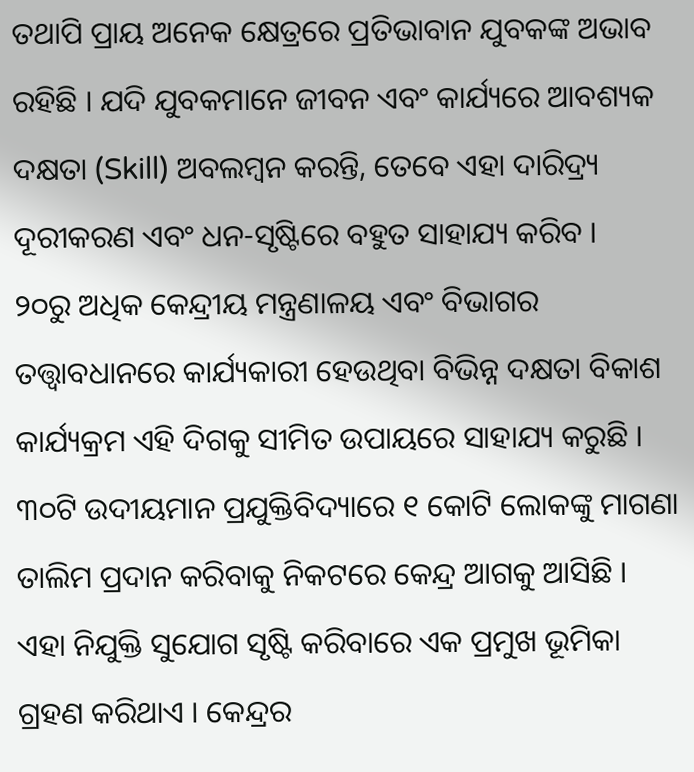ତଥାପି ପ୍ରାୟ ଅନେକ କ୍ଷେତ୍ରରେ ପ୍ରତିଭାବାନ ଯୁବକଙ୍କ ଅଭାବ ରହିଛି । ଯଦି ଯୁବକମାନେ ଜୀବନ ଏବଂ କାର୍ଯ୍ୟରେ ଆବଶ୍ୟକ ଦକ୍ଷତା (Skill) ଅବଲମ୍ବନ କରନ୍ତି, ତେବେ ଏହା ଦାରିଦ୍ର୍ୟ ଦୂରୀକରଣ ଏବଂ ଧନ-ସୃଷ୍ଟିରେ ବହୁତ ସାହାଯ୍ୟ କରିବ ।
୨୦ରୁ ଅଧିକ କେନ୍ଦ୍ରୀୟ ମନ୍ତ୍ରଣାଳୟ ଏବଂ ବିଭାଗର ତତ୍ତ୍ବାବଧାନରେ କାର୍ଯ୍ୟକାରୀ ହେଉଥିବା ବିଭିନ୍ନ ଦକ୍ଷତା ବିକାଶ କାର୍ଯ୍ୟକ୍ରମ ଏହି ଦିଗକୁ ସୀମିତ ଉପାୟରେ ସାହାଯ୍ୟ କରୁଛି । ୩୦ଟି ଉଦୀୟମାନ ପ୍ରଯୁକ୍ତିବିଦ୍ୟାରେ ୧ କୋଟି ଲୋକଙ୍କୁ ମାଗଣା ତାଲିମ ପ୍ରଦାନ କରିବାକୁ ନିକଟରେ କେନ୍ଦ୍ର ଆଗକୁ ଆସିଛି । ଏହା ନିଯୁକ୍ତି ସୁଯୋଗ ସୃଷ୍ଟି କରିବାରେ ଏକ ପ୍ରମୁଖ ଭୂମିକା ଗ୍ରହଣ କରିଥାଏ । କେନ୍ଦ୍ରର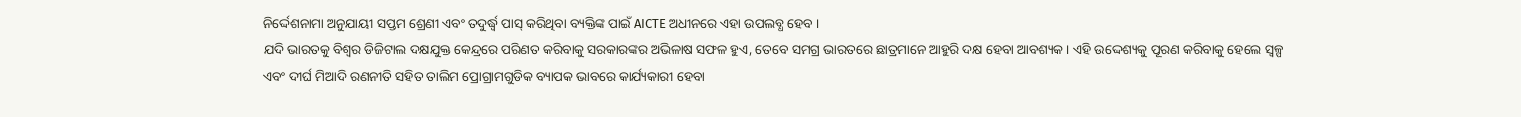ନିର୍ଦ୍ଦେଶନାମା ଅନୁଯାୟୀ ସପ୍ତମ ଶ୍ରେଣୀ ଏବଂ ତଦୁର୍ଦ୍ଧ୍ବ ପାସ୍ କରିଥିବା ବ୍ୟକ୍ତିଙ୍କ ପାଇଁ AICTE ଅଧୀନରେ ଏହା ଉପଲବ୍ଧ ହେବ ।
ଯଦି ଭାରତକୁ ବିଶ୍ବର ଡିଜିଟାଲ ଦକ୍ଷଯୁକ୍ତ କେନ୍ଦ୍ରରେ ପରିଣତ କରିବାକୁ ସରକାରଙ୍କର ଅଭିଳାଷ ସଫଳ ହୁଏ, ତେବେ ସମଗ୍ର ଭାରତରେ ଛାତ୍ରମାନେ ଆହୁରି ଦକ୍ଷ ହେବା ଆବଶ୍ୟକ । ଏହି ଉଦ୍ଦେଶ୍ୟକୁ ପୂରଣ କରିବାକୁ ହେଲେ ସ୍ବଳ୍ପ ଏବଂ ଦୀର୍ଘ ମିଆଦି ରଣନୀତି ସହିତ ତାଲିମ ପ୍ରୋଗ୍ରାମଗୁଡିକ ବ୍ୟାପକ ଭାବରେ କାର୍ଯ୍ୟକାରୀ ହେବା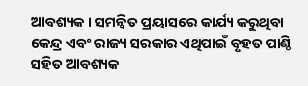ଆବଶ୍ୟକ । ସମନ୍ବିତ ପ୍ରୟାସରେ କାର୍ଯ୍ୟ କରୁଥିବା କେନ୍ଦ୍ର ଏବଂ ରାଜ୍ୟ ସରକାର ଏଥିପାଇଁ ବୃହତ ପାଣ୍ଠି ସହିତ ଆବଶ୍ୟକ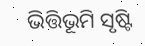ଭିତ୍ତିଭୂମି ସୃଷ୍ଟି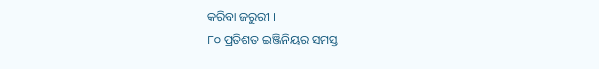କରିବା ଜରୁରୀ ।
୮୦ ପ୍ରତିଶତ ଇଞ୍ଜିନିୟର ସମସ୍ତ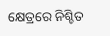କ୍ଷେତ୍ରରେ ନିଶ୍ଚିତ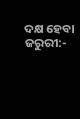ଦକ୍ଷ ହେବା ଜରୁରୀ:-